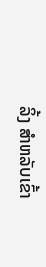ລິ້ງ ສຳຫລັບເຂົ້າ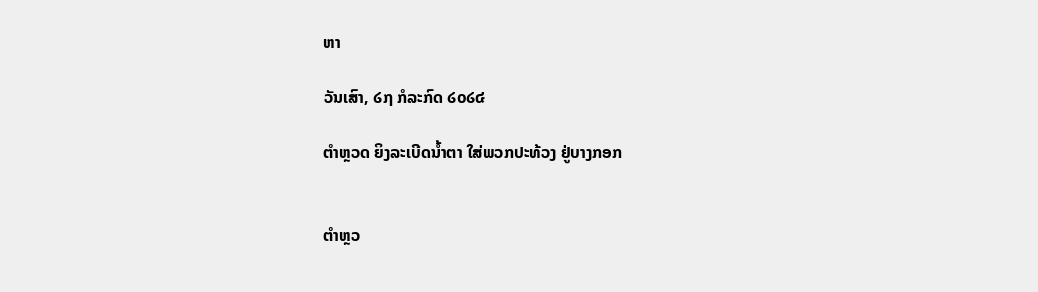ຫາ

ວັນເສົາ, ໒໗ ກໍລະກົດ ໒໐໒໔

ຕຳຫຼວດ ຍິງລະເບີດນໍ້າຕາ ໃສ່ພວກປະທ້ວງ ຢູ່ບາງກອກ


ຕຳຫຼວ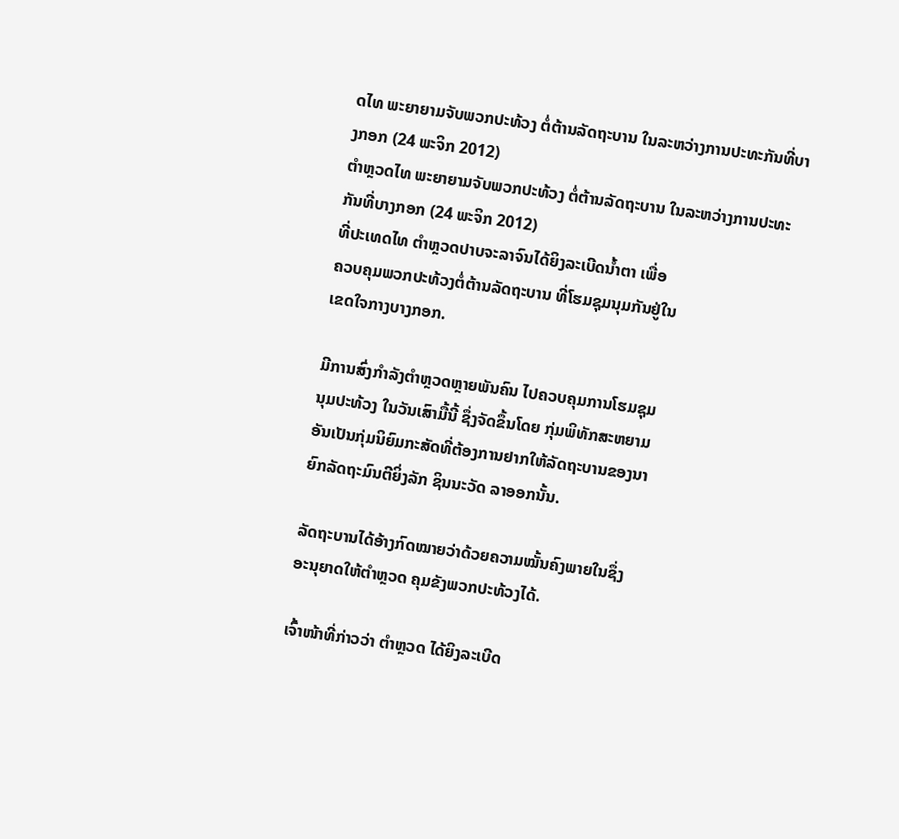ດໄທ ພະຍາຍາມຈັບພວກປະທ້ວງ ຕໍ່ຕ້ານລັດຖະບານ ໃນລະຫວ່າງການປະທະກັນທີ່ບາງກອກ (24 ພະຈິກ 2012)
ຕຳຫຼວດໄທ ພະຍາຍາມຈັບພວກປະທ້ວງ ຕໍ່ຕ້ານລັດຖະບານ ໃນລະຫວ່າງການປະທະກັນທີ່ບາງກອກ (24 ພະຈິກ 2012)
ທີ່ປະເທດໄທ ຕຳຫຼວດປາບຈະລາຈົນໄດ້ຍິງລະເບີດນໍ້າຕາ ເພື່ອ
ຄວບຄຸມພວກປະທ້ວງຕໍ່ຕ້ານລັດຖະບານ ທີ່ໂຮມຊຸມນຸມກັນຢູ່ໃນ
ເຂດໃຈກາງບາງກອກ.

ມີການສົ່ງກຳລັງຕຳຫຼວດຫຼາຍພັນຄົນ ໄປຄວບຄຸມການໂຮມຊຸມ
ນຸມປະທ້ວງ ໃນວັນເສົາມື້ນີ້ ຊຶ່ງຈັດຂຶ້ນໂດຍ ກຸ່ມພິທັກສະຫຍາມ
ອັນເປັນກຸ່ມນິຍົມກະສັດທີ່ຕ້ອງການຢາກໃຫ້ລັດຖະບານຂອງນາ
ຍົກລັດຖະມົນຕີຍິ່ງລັກ ຊິນນະວັດ ລາອອກນັ້ນ.

ລັດຖະບານໄດ້ອ້າງກົດໝາຍວ່າດ້ວຍຄວາມໝັ້ນຄົງພາຍໃນຊຶ່ງ
ອະນຸຍາດໃຫ້ຕຳຫຼວດ ຄຸມຂັງພວກປະທ້ວງໄດ້.

ເຈົ້າໜ້າທີ່ກ່າວວ່າ ຕຳຫຼວດ ໄດ້ຍິງລະເບີດ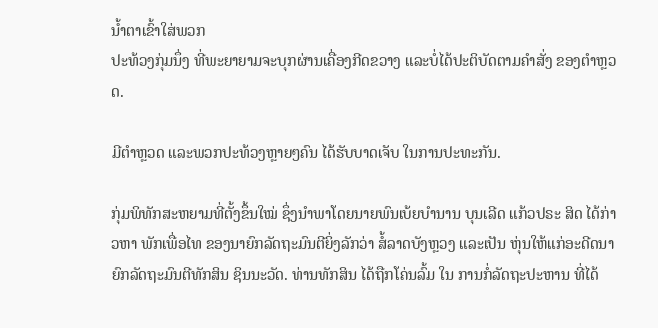ນໍ້າຕາເຂົ້າໃສ່ພວກ
ປະທ້ວງກຸ່ມນຶ່ງ ທີ່ພະຍາຍາມຈະບຸກຜ່ານເຄື່ອງກີດຂວາງ ແລະບໍ່ໄດ້ປະຕິບັດຕາມຄຳສັ່ງ ຂອງຕຳຫຼວດ.

ມີຕຳຫຼວດ ແລະພວກປະທ້ວງຫຼາຍໆຄົນ ໄດ້ຮັບບາດເຈັບ ໃນການປະທະກັນ.

ກຸ່ມພິທັກສະຫຍາມທີ່ຕັ້ງຂຶ້ນໃໝ່ ຊຶ່ງນຳພາໂດຍນາຍພົນເບ້ຍບຳນານ ບຸນເລີດ ແກ້ວປຣະ ສິດ ໄດ້ກ່າວຫາ ພັກເພື່ອໄທ ຂອງນາຍົກລັດຖະມົນຕີຍິ່ງລັກວ່າ ສໍ້ລາດບັງຫຼວງ ແລະເປັນ ຫຸ່ນໃຫ້ແກ່ອະດີດນາຍົກລັດຖະມົນຕີທັກສິນ ຊິນນະວັດ. ທ່ານທັກສິນ ໄດ້ຖືກໂຄ່ນລົ້ມ ໃນ ການກໍ່ລັດຖະປະຫານ ທີ່ໄດ້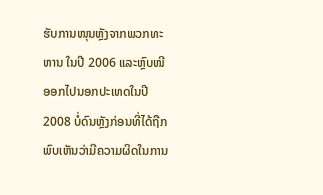ຮັບການໜຸນຫຼັງຈາກພວກທະຫານ ໃນປີ 2006 ແລະຫຼົບໜີ ອອກໄປນອກປະເທດໃນປີ 2008 ບໍ່ດົນຫຼັງກ່ອນທີ່ໄດ້ຖືກພົບເຫັນວ່າມີຄວາມຜິດໃນການ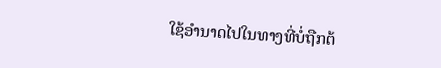ໃຊ້ອຳນາດໄປໃນທາງທີ່ບໍ່ຖືກຕ້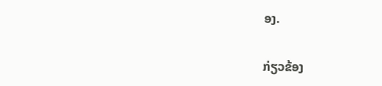ອງ.

ກ່ຽວຂ້ອງ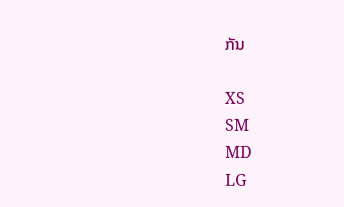ກັນ

XS
SM
MD
LG